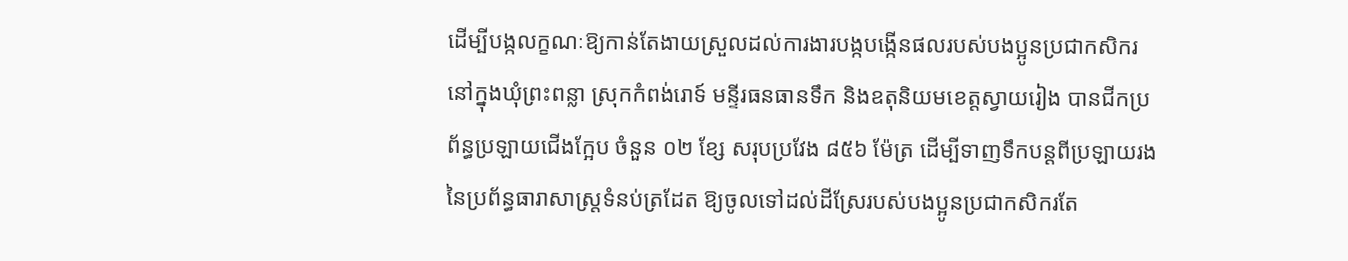ដើម្បីបង្កលក្ខណៈឱ្យកាន់តែងាយស្រួលដល់ការងារបង្កបង្កើនផលរបស់បងប្អូនប្រជាកសិករនៅក្នុងឃុំព្រះពន្លា ស្រុកកំពង់រោទ៍ មន្ទីរធនធានទឹក និងឧតុនិយមខេត្តស្វាយរៀង បានជីកប្រព័ន្ធប្រឡាយជើងក្អែប ចំនួន ០២ ខ្សែ សរុបប្រវែង ៨៥៦ ម៉ែត្រ ដើម្បីទាញទឹកបន្តពីប្រឡាយរងនៃប្រព័ន្ធធារាសាស្ត្រទំនប់ត្រដែត ឱ្យចូលទៅដល់ដីស្រែរបស់បងប្អូនប្រជាកសិករតែ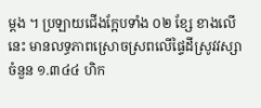ម្តង ។ ប្រឡាយជើងក្អែបទាំង ០២ ខ្សែ ខាងលើនេះ មានលទ្ធភាពស្រោចស្រពលើផ្ទៃដីស្រូវវស្សា ចំនួន ១.៣៤៤ ហិក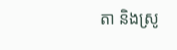តា និងស្រូ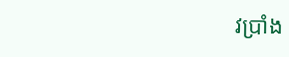វប្រាំង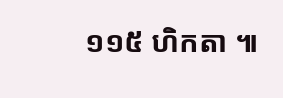១១៥ ហិកតា ៕